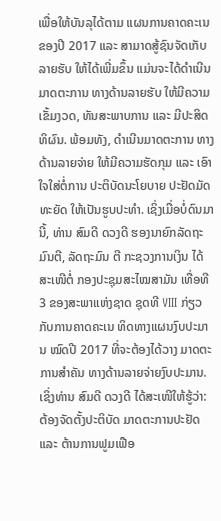ເພື່ອໃຫ້ບັນລຸໄດ້ຕາມ ແຜນການຄາດຄະເນຂອງປີ 2017 ແລະ ສາມາດສູ້ຊົນຈັດເກັບລາຍຮັບ ໃຫ້ໄດ້ເພີ່ມຂຶ້ນ ແມ່ນຈະໄດ້ດຳເນີນ ມາດຕະການ ທາງດ້ານລາຍຮັບ ໃຫ້ມີຄວາມເຂັ້ມງວດ, ທັນສະພາບການ ແລະ ມີປະສິດທິຜົນ. ພ້ອມທັງ, ດຳເນີນມາດຕະການ ທາງດ້ານລາຍຈ່າຍ ໃຫ້ມີຄວາມຮັດກຸມ ແລະ ເອົາໃຈໃສ່ຕໍ່ການ ປະຕິບັດນະໂຍບາຍ ປະຢັດມັດທະຍັດ ໃຫ້ເປັນຮູບປະທຳ. ເຊິ່ງເມື່ອບໍ່ດົນມານີ້, ທ່ານ ສົມດີ ດວງດີ ຮອງນາຍົກລັດຖະມົນຕີ, ລັດຖະມົນ ຕີ ກະຊວງການເງິນ ໄດ້ສະເໜີຕໍ່ ກອງປະຊຸມສະໄໝສາມັນ ເທື່ອທີ 3 ຂອງສະພາແຫ່ງຊາດ ຊຸດທີ VIII ກ່ຽວກັບການຄາດຄະເນ ທິດທາງແຜນງົບປະມານ ໝົດປີ 2017 ທີ່ຈະຕ້ອງໄດ້ວາງ ມາດຕະການສຳຄັນ ທາງດ້ານລາຍຈ່າຍງົບປະມານ.
ເຊິ່ງທ່ານ ສົມດີ ດວງດີ ໄດ້ສະເໜີໃຫ້ຮູ້ວ່າ: ຕ້ອງຈັດຕັ້ງປະຕິບັດ ມາດຕະການປະຢັດ ແລະ ຕ້ານການຟູມເຟືອ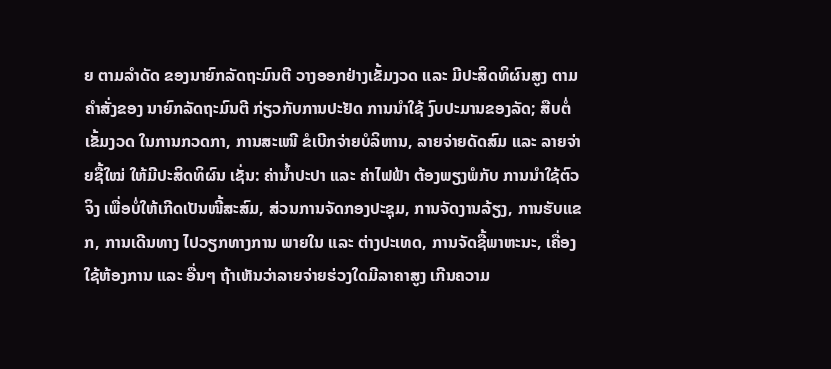ຍ ຕາມລຳດັດ ຂອງນາຍົກລັດຖະມົນຕີ ວາງອອກຢ່າງເຂັ້ມງວດ ແລະ ມີປະສິດທິຜົນສູງ ຕາມຄຳສັ່ງຂອງ ນາຍົກລັດຖະມົນຕີ ກ່ຽວກັບການປະຢັດ ການນຳໃຊ້ ງົບປະມານຂອງລັດ; ສືບຕໍ່ເຂັ້ມງວດ ໃນການກວດກາ, ການສະເໜີ ຂໍເບີກຈ່າຍບໍລິຫານ, ລາຍຈ່າຍດັດສົມ ແລະ ລາຍຈ່າຍຊື້ໃໝ່ ໃຫ້ມີປະສິດທິຜົນ ເຊັ່ນ: ຄ່ານ້ຳປະປາ ແລະ ຄ່າໄຟຟ້າ ຕ້ອງພຽງພໍກັບ ການນຳໃຊ້ຕົວຈິງ ເພື່ອບໍ່ໃຫ້ເກີດເປັນໜີ້ສະສົມ, ສ່ວນການຈັດກອງປະຊຸມ, ການຈັດງານລ້ຽງ, ການຮັບແຂກ, ການເດີນທາງ ໄປວຽກທາງການ ພາຍໃນ ແລະ ຕ່າງປະເທດ, ການຈັດຊື້ພາຫະນະ, ເຄື່ອງໃຊ້ຫ້ອງການ ແລະ ອື່ນໆ ຖ້າເຫັນວ່າລາຍຈ່າຍຮ່ວງໃດມີລາຄາສູງ ເກີນຄວາມ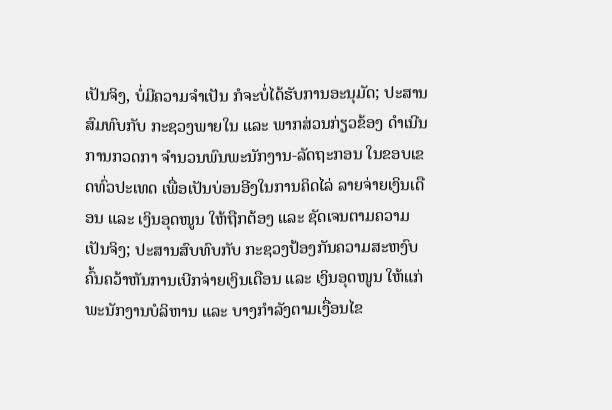ເປັນຈິງ, ບໍ່ມີຄວາມຈຳເປັນ ກໍຈະບໍ່ໄດ້ຮັບການອະນຸມັດ; ປະສານສົມທົບກັບ ກະຊວງພາຍໃນ ແລະ ພາກສ່ວນກ່ຽວຂ້ອງ ດຳເນີນການກວດກາ ຈຳນວນພົນພະນັກງານ-ລັດຖະກອນ ໃນຂອບເຂດທົ່ວປະເທດ ເພື່ອເປັນບ່ອນອີງໃນການຄິດໄລ່ ລາຍຈ່າຍເງິນເດືອນ ແລະ ເງິນອຸດໜູນ ໃຫ້ຖືກຕ້ອງ ແລະ ຊັດເຈນຕາມຄວາມເປັນຈິງ; ປະສານສົບທົບກັບ ກະຊວງປ້ອງກັນຄວາມສະຫງົບ ຄົ້ນຄວ້າຫັນການເບີກຈ່າຍເງິນເດືອນ ແລະ ເງິນອຸດໜູນ ໃຫ້ແກ່ພະນັກງານບໍລິຫານ ແລະ ບາງກຳລັງຕາມເງື່ອນໄຂ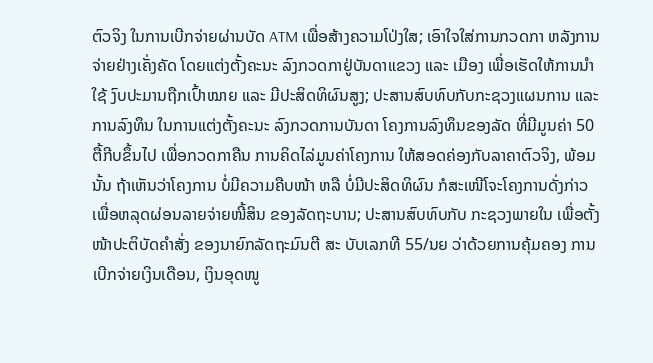ຕົວຈິງ ໃນການເບີກຈ່າຍຜ່ານບັດ ATM ເພື່ອສ້າງຄວາມໂປ່ງໃສ; ເອົາໃຈໃສ່ການກວດກາ ຫລັງການຈ່າຍຢ່າງເຄັ່ງຄັດ ໂດຍແຕ່ງຕັ້ງຄະນະ ລົງກວດກາຢູ່ບັນດາແຂວງ ແລະ ເມືອງ ເພື່ອເຮັດໃຫ້ການນຳໃຊ້ ງົບປະມານຖືກເປົ້າໝາຍ ແລະ ມີປະສິດທິຜົນສູງ; ປະສານສົບທົບກັບກະຊວງແຜນການ ແລະ ການລົງທຶນ ໃນການແຕ່ງຕັ້ງຄະນະ ລົງກວດການບັນດາ ໂຄງການລົງທຶນຂອງລັດ ທີ່ມີມູນຄ່າ 50 ຕື້ກີບຂຶ້ນໄປ ເພື່ອກວດກາຄືນ ການຄິດໄລ່ມູນຄ່າໂຄງການ ໃຫ້ສອດຄ່ອງກັບລາຄາຕົວຈິງ, ພ້ອມນັ້ນ ຖ້າເຫັນວ່າໂຄງການ ບໍ່ມີຄວາມຄືບໜ້າ ຫລື ບໍ່ມີປະສິດທິຜົນ ກໍສະເໜີໂຈະໂຄງການດັ່ງກ່າວ ເພື່ອຫລຸດຜ່ອນລາຍຈ່າຍໜີ້ສິນ ຂອງລັດຖະບານ; ປະສານສົບທົບກັບ ກະຊວງພາຍໃນ ເພື່ອຕັ້ງໜ້າປະຕິບັດຄຳສັ່ງ ຂອງນາຍົກລັດຖະມົນຕີ ສະ ບັບເລກທີ 55/ນຍ ວ່າດ້ວຍການຄຸ້ມຄອງ ການເບີກຈ່າຍເງິນເດືອນ, ເງິນອຸດໜູ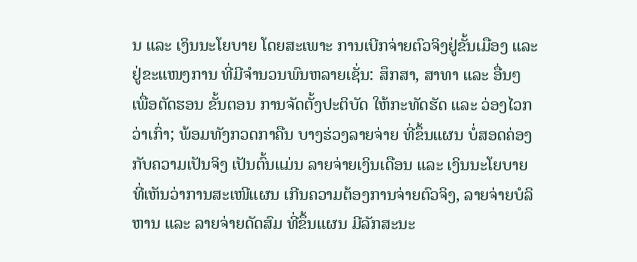ນ ແລະ ເງິນນະໂຍບາຍ ໂດຍສະເພາະ ການເບີກຈ່າຍຕົວຈິງຢູ່ຂັ້ນເມືອງ ແລະ ຢູ່ຂະແໜງການ ທີ່ມີຈຳນວນພົນຫລາຍເຊັ່ນ: ສຶກສາ, ສາທາ ແລະ ອື່ນໆ ເພື່ອຕັດຮອນ ຂັ້ນຕອນ ການຈັດຕັ້ງປະຕິບັດ ໃຫ້ກະທັດຮັດ ແລະ ວ່ອງໄວກວ່າເກົ່າ; ພ້ອມທັງກວດກາຄືນ ບາງຮ່ວງລາຍຈ່າຍ ທີ່ຂຶ້ນແຜນ ບໍ່ສອດຄ່ອງກັບຄວາມເປັນຈິງ ເປັນຕົ້ນແມ່ນ ລາຍຈ່າຍເງິນເດືອນ ແລະ ເງິນນະໂຍບາຍ ທີ່ເຫັນວ່າການສະເໜີແຜນ ເກີນຄວາມຕ້ອງການຈ່າຍຕົວຈິງ, ລາຍຈ່າຍບໍລິຫານ ແລະ ລາຍຈ່າຍດັດສົມ ທີ່ຂຶ້ນແຜນ ມີລັກສະນະ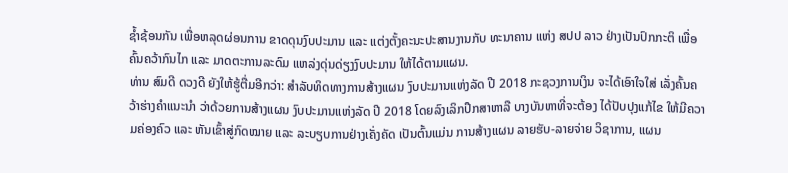ຊ້ຳຊ້ອນກັນ ເພື່ອຫລຸດຜ່ອນການ ຂາດດຸນງົບປະມານ ແລະ ແຕ່ງຕັ້ງຄະນະປະສານງານກັບ ທະນາຄານ ແຫ່ງ ສປປ ລາວ ຢ່າງເປັນປົກກະຕິ ເພື່ອຄົ້ນຄວ້າກົນໄກ ແລະ ມາດຕະການລະດົມ ແຫລ່ງດຸ່ນດ່ຽງງົບປະມານ ໃຫ້ໄດ້ຕາມແຜນ.
ທ່ານ ສົມດີ ດວງດີ ຍັງໃຫ້ຮູ້ຕື່ມອີກວ່າ: ສຳລັບທິດທາງການສ້າງແຜນ ງົບປະມານແຫ່ງລັດ ປີ 2018 ກະຊວງການເງິນ ຈະໄດ້ເອົາໃຈໃສ່ ເລັ່ງຄົ້ນຄວ້າຮ່າງຄຳແນະນຳ ວ່າດ້ວຍການສ້າງແຜນ ງົບປະມານແຫ່ງລັດ ປີ 2018 ໂດຍລົງເລິກປຶກສາຫາລື ບາງບັນຫາທີ່ຈະຕ້ອງ ໄດ້ປັບປຸງແກ້ໄຂ ໃຫ້ມີຄວາມຄ່ອງຄົວ ແລະ ຫັນເຂົ້າສູ່ກົດໝາຍ ແລະ ລະບຽບການຢ່າງເຄັ່ງຄັດ ເປັນຕົ້ນແມ່ນ ການສ້າງແຜນ ລາຍຮັບ-ລາຍຈ່າຍ ວິຊາການ, ແຜນ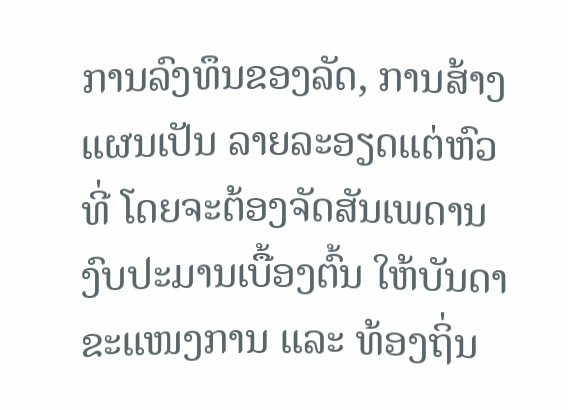ການລົງທຶນຂອງລັດ, ການສ້າງແຜນເປັນ ລາຍລະອຽດແຕ່ຫົວທີ່ ໂດຍຈະຕ້ອງຈັດສັນເພດານ ງົບປະມານເບື້ອງຕົ້ນ ໃຫ້ບັນດາຂະແໜງການ ແລະ ທ້ອງຖິ່ນ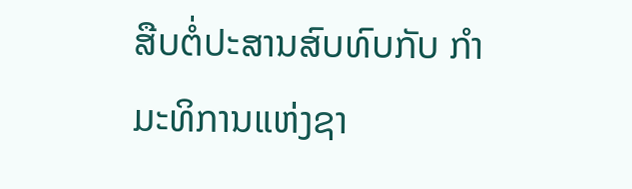ສືບຕໍ່ປະສານສົບທົບກັບ ກຳມະທິການແຫ່ງຊາ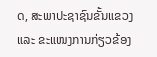ດ, ສະພາປະຊາຊົນຂັ້ນແຂວງ ແລະ ຂະແໜງການກ່ຽວຂ້ອງ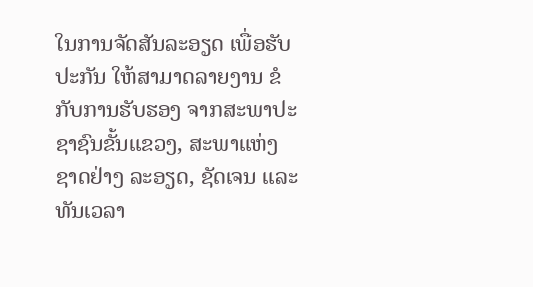ໃນການຈັດສັນລະອຽດ ເພື່ອຮັບປະກັນ ໃຫ້ສາມາດລາຍງານ ຂໍກັບການຮັບຮອງ ຈາກສະພາປະຊາຊົນຂັ້ນແຂວງ, ສະພາແຫ່ງຊາດຢ່າງ ລະອຽດ, ຊັດເຈນ ແລະ ທັນເວລາ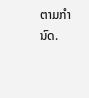ຕາມກຳນົດ.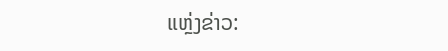ແຫຼ່ງຂ່າວ: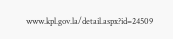www.kpl.gov.la/detail.aspx?id=24509